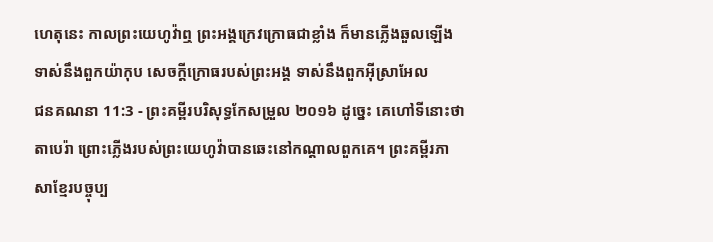ហេតុនេះ កាលព្រះយេហូវ៉ាឮ ព្រះអង្គក្រេវក្រោធជាខ្លាំង ក៏មានភ្លើងឆួលឡើងទាស់នឹងពួកយ៉ាកុប សេចក្ដីក្រោធរបស់ព្រះអង្គ ទាស់នឹងពួកអ៊ីស្រាអែល
ជនគណនា 11:3 - ព្រះគម្ពីរបរិសុទ្ធកែសម្រួល ២០១៦ ដូច្នេះ គេហៅទីនោះថា តាបេរ៉ា ព្រោះភ្លើងរបស់ព្រះយេហូវ៉ាបានឆេះនៅកណ្ដាលពួកគេ។ ព្រះគម្ពីរភាសាខ្មែរបច្ចុប្ប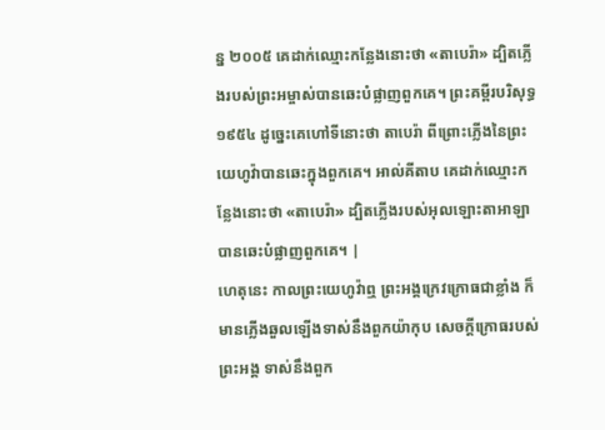ន្ន ២០០៥ គេដាក់ឈ្មោះកន្លែងនោះថា «តាបេរ៉ា» ដ្បិតភ្លើងរបស់ព្រះអម្ចាស់បានឆេះបំផ្លាញពួកគេ។ ព្រះគម្ពីរបរិសុទ្ធ ១៩៥៤ ដូច្នេះគេហៅទីនោះថា តាបេរ៉ា ពីព្រោះភ្លើងនៃព្រះយេហូវ៉ាបានឆេះក្នុងពួកគេ។ អាល់គីតាប គេដាក់ឈ្មោះកន្លែងនោះថា «តាបេរ៉ា» ដ្បិតភ្លើងរបស់អុលឡោះតាអាឡាបានឆេះបំផ្លាញពួកគេ។ |
ហេតុនេះ កាលព្រះយេហូវ៉ាឮ ព្រះអង្គក្រេវក្រោធជាខ្លាំង ក៏មានភ្លើងឆួលឡើងទាស់នឹងពួកយ៉ាកុប សេចក្ដីក្រោធរបស់ព្រះអង្គ ទាស់នឹងពួក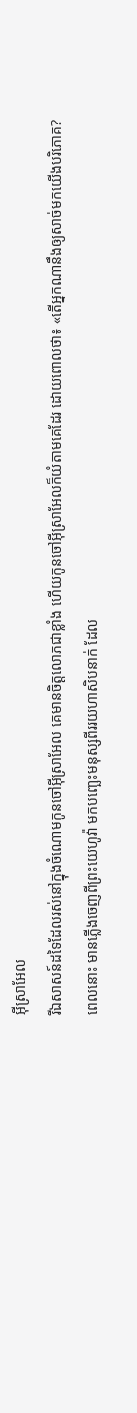អ៊ីស្រាអែល
រីឯសាសន៍ដទៃដែលរស់នៅក្នុងចំណោមកូនចៅអ៊ីស្រាអែល គេមានចិត្តលោភជាខ្លាំង ហើយកូនចៅអ៊ីស្រាអែលក៏យំតាមគេដែរ ដោយពោលថា៖ «តើអ្នកណានឹងឲ្យសាច់មកយើងបរិភោគ?
ពេលនោះ មានភ្លើងចេញពីព្រះយេហូវ៉ា មកបញ្ឆេះមនុស្សពីររយហាសិបនាក់ ដែល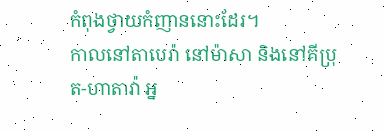កំពុងថ្វាយកំញាននោះដែរ។
កាលនៅតាបេរ៉ា នៅម៉ាសា និងនៅគីប្រុត-ហាតាវ៉ា អ្ន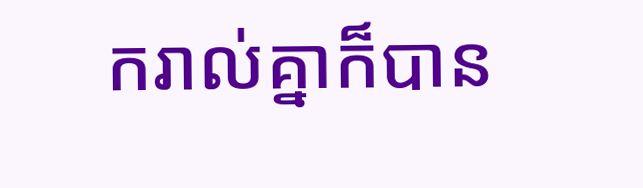ករាល់គ្នាក៏បាន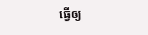ធ្វើឲ្យ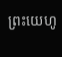ព្រះយេហូ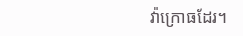វ៉ាក្រោធដែរ។